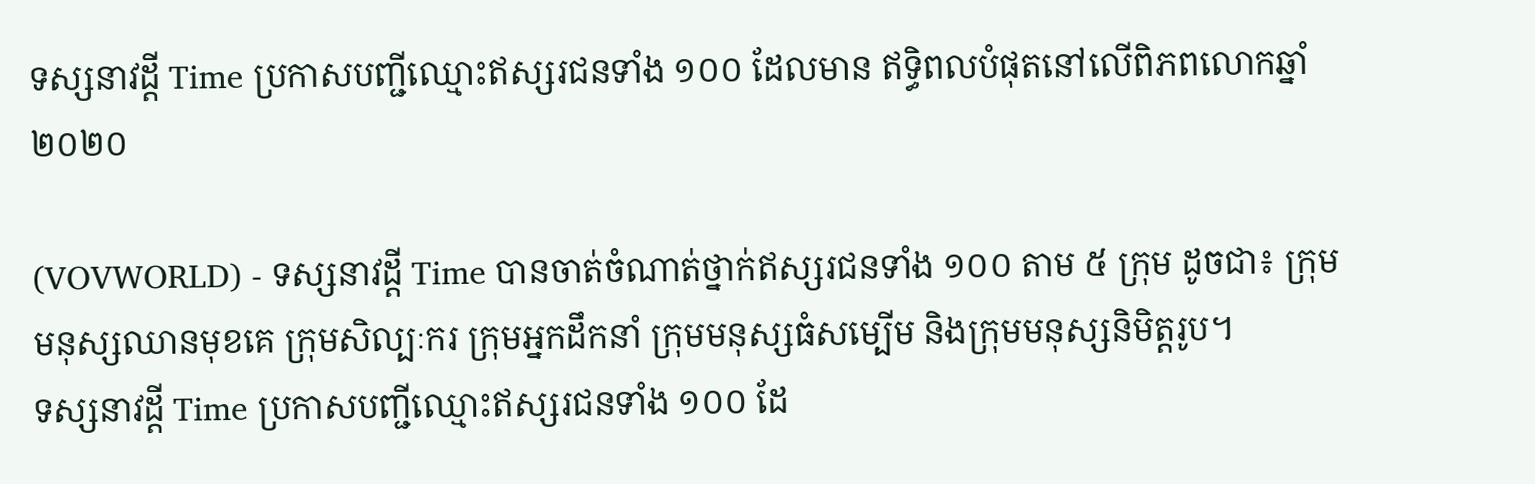ទស្សនាវដ្តី Time ប្រកាសបញ្ជីឈ្មោះឥស្សរជនទាំង ១០០ ដែលមាន ឥទ្ធិពលបំផុតនៅលើពិភពលោកឆ្នាំ ២០២០

(VOVWORLD) - ទស្សនាវដ្តី Time បានចាត់ចំណាត់ថ្នាក់ឥស្សរជនទាំង ១០០ តាម ៥ ក្រុម ដូចជា៖ ក្រុមមនុស្សឈានមុខគេ ក្រុមសិល្បៈករ ក្រុមអ្នកដឹកនាំ ក្រុមមនុស្សធំសម្បើម និងក្រុមមនុស្សនិមិត្តរូប។
ទស្សនាវដ្តី Time ប្រកាសបញ្ជីឈ្មោះឥស្សរជនទាំង ១០០ ដែ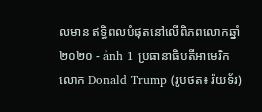លមាន ឥទ្ធិពលបំផុតនៅលើពិភពលោកឆ្នាំ ២០២០ - ảnh 1 ប្រធានាធិបតីអាមេរិក លោក Donald Trump (រូបថត៖ រ៉យទ័រ)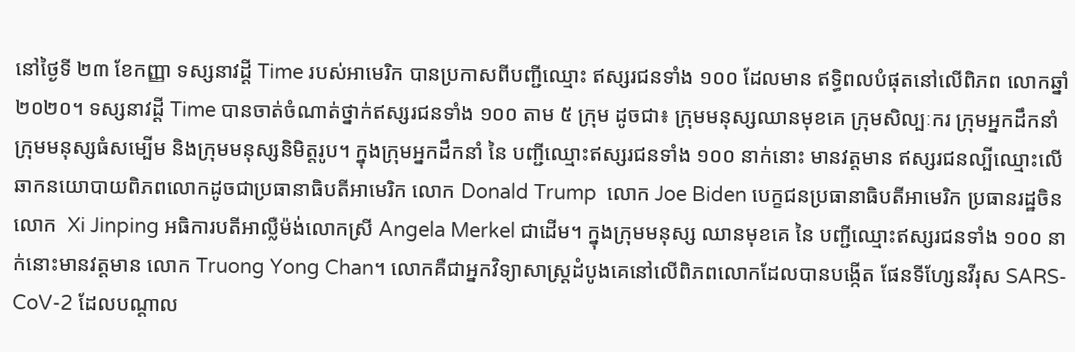នៅថ្ងៃទី ២៣ ខែកញ្ញា ទស្សនាវដ្តី Time របស់អាមេរិក បានប្រកាសពីបញ្ជីឈ្មោះ ឥស្សរជនទាំង ១០០ ដែលមាន ឥទ្ធិពលបំផុតនៅលើពិភព លោកឆ្នាំ ២០២០។ ទស្សនាវដ្តី Time បានចាត់ចំណាត់ថ្នាក់ឥស្សរជនទាំង ១០០ តាម ៥ ក្រុម ដូចជា៖ ក្រុមមនុស្សឈានមុខគេ ក្រុមសិល្បៈករ ក្រុមអ្នកដឹកនាំ ក្រុមមនុស្សធំសម្បើម និងក្រុមមនុស្សនិមិត្តរូប។ ក្នុងក្រុមអ្នកដឹកនាំ នៃ បញ្ជីឈ្មោះឥស្សរជនទាំង ១០០ នាក់នោះ មានវត្តមាន ឥស្សរជនល្បីឈ្មោះលើឆាកនយោបាយពិភពលោកដូចជាប្រធានាធិបតីអាមេរិក លោក Donald Trump  លោក Joe Biden បេក្ខជនប្រធានាធិបតីអាមេរិក ប្រធានរដ្ឋចិនលោក  Xi Jinping អធិការបតីអាល្លឺម៉ង់លោកស្រី Angela Merkel ជាដើម។ ក្នុងក្រុមមនុស្ស ឈានមុខគេ នៃ បញ្ជីឈ្មោះឥស្សរជនទាំង ១០០ នាក់នោះមានវត្តមាន លោក Truong Yong Chan។ លោកគឺជាអ្នកវិទ្យាសាស្ត្រដំបូងគេនៅលើពិភពលោកដែលបានបង្កើត ផែនទីហ្សែនវីរុស SARS-CoV-2 ដែលបណ្ដាល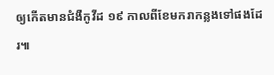ឲ្យកើតមានជំងឺកូវីដ ១៩ កាលពីខែមករាកន្លងទៅផងដែរ៕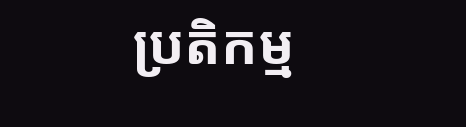ប្រតិកម្ម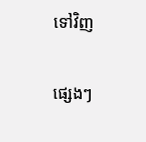ទៅវិញ

ផ្សេងៗ